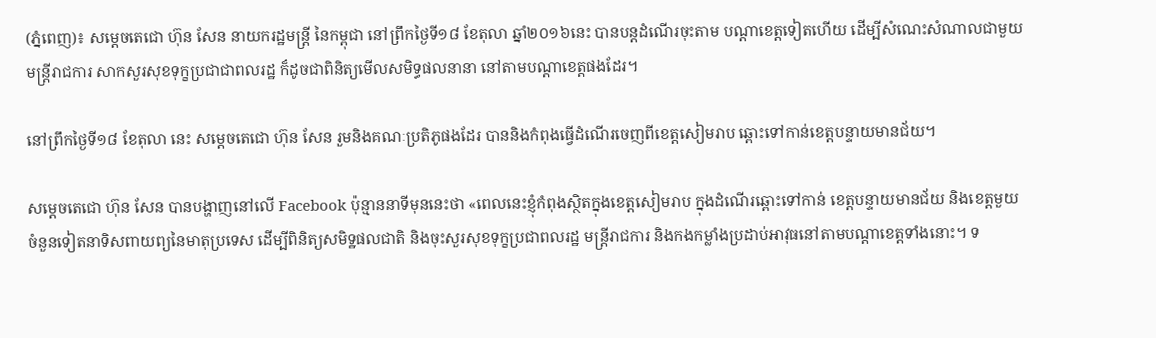(ភ្នំពេញ)៖ សម្តេចតេជោ ហ៊ុន សែន នាយករដ្ឋមន្រ្តី នៃកម្ពុជា នៅព្រឹកថ្ងៃទី១៨ ខែតុលា ឆ្នាំ២០១៦នេះ បានបន្តដំណើរចុះតាម បណ្តាខេត្តទៀតហើយ ដើម្បីសំណេះសំណាលជាមួយមន្រ្តីរាជការ សាកសួរសុខទុក្ខប្រជាជាពលរដ្ឋ ក៏ដូចជាពិនិត្យមើលសមិទ្ធផលនានា នៅតាមបណ្តាខេត្តផងដែរ។

នៅព្រឹកថ្ងៃទី១៨ ខែតុលា នេះ សម្តេចតេជោ ហ៊ុន សែន រួមនិងគណៈប្រតិភូផងដែរ បាននិងកំពុងធ្វើដំណើរចេញពីខេត្តសៀមរាប ឆ្ពោះទៅកាន់ខេត្តបន្ទាយមានជ័យ។

សម្តេចតេជោ ហ៊ុន សែន បានបង្ហាញនៅលើ Facebook ប៉ុន្មាននាទីមុននេះថា «ពេលនេះខ្ញុំកំពុងស្ថិតក្នុងខេត្តសៀមរាប ក្នុងដំណើរឆ្ពោះទៅកាន់ ខេត្តបន្ទាយមានជ័យ និងខេត្តមួយចំនួនទៀតនាទិសពាយព្យនៃមាតុប្រទេស ដើម្បីពិនិត្យសមិទ្ឋផលជាតិ និងចុះសួរសុខទុក្ខប្រជាពលរដ្ឋ មន្រ្តីរាជការ និងកងកម្លាំងប្រដាប់អាវុធនៅតាមបណ្តាខេត្តទាំងនោះ។ ទ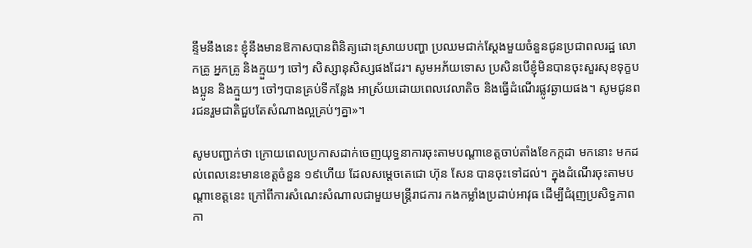ន្ទឹមនឹងនេះ ខ្ញុំនឹងមានឱកាសបានពិនិត្យដោះស្រាយបញ្ហា ប្រឈមជាក់ស្តែងមួយចំនួនជូនប្រជាពលរដ្ឋ លោកគ្រូ អ្នកគ្រូ និងក្មួយៗ ចៅៗ សិស្សានុសិស្សផងដែរ។ សូមអភ័យទោស ប្រសិនបើខ្ញុំមិនបានចុះសួរសុខទុក្ខបងប្អូន និងក្មួយៗ ចៅៗបានគ្រប់ទីកន្លែង អាស្រ័យដោយពេលវេលាតិច និងធ្វើដំណើរផ្លូវឆ្ងាយផង។ សូមជូនពរជនរួមជាតិជួបតែសំណាងល្អគ្រប់ៗគ្នា»។

សូមបញ្ជាក់ថា ក្រោយពេលប្រកាសដាក់ចេញយុទ្ធនាការចុះតាមបណ្តាខេត្តចាប់តាំងខែកក្កដា មកនោះ មកដល់ពេលនេះមានខេត្តចំនួន ១៩ហើយ ដែលសម្តេចតេជោ ហ៊ុន សែន បានចុះទៅដល់។ ក្នុងដំណើរចុះតាមបណ្តាខេត្តនេះ ក្រៅពីការសំណេះសំណាលជាមួយមន្រ្តីរាជការ កងកម្លាំងប្រដាប់អាវុធ ដើម្បីជំរុញប្រសិទ្ធភាពកា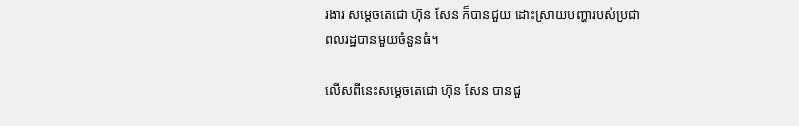រងារ សម្តេចតេជោ ហ៊ុន សែន ក៏បានជួយ ដោះស្រាយបញ្ហារបស់ប្រជាពលរដ្ឋបានមួយចំនួនធំ។

លើសពីនេះសម្តេចតេជោ ហ៊ុន សែន បានជួ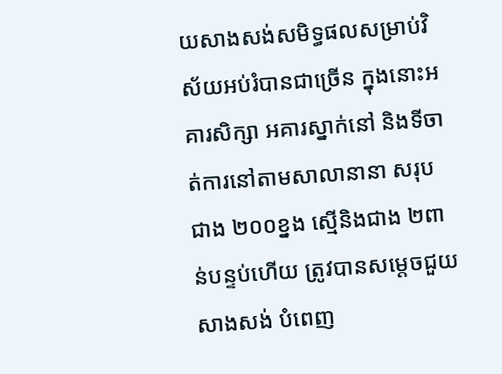យសាងសង់សមិទ្ធផលសម្រាប់វិស័យអប់រំបានជាច្រើន ក្នុងនោះអគារសិក្សា អគារស្នាក់នៅ និងទីចាត់ការនៅតាមសាលានានា សរុបជាង ២០០ខ្នង ស្មើនិងជាង ២ពាន់បន្ទប់ហើយ ត្រូវបានសម្តេចជួយសាងសង់ បំពេញ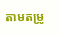តាមតម្រូ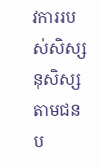វការរបស់សិស្សនុសិស្សតាមជនប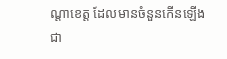ណ្តាខេត្ត ដែលមានចំនួនកើនឡើងជា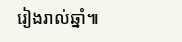រៀងរាល់ឆ្នាំ៕